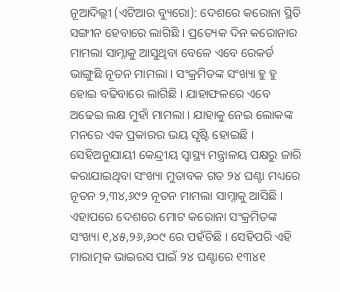ନୂଆଦିଲ୍ଲୀ (ଏଟିଆର ବ୍ୟୁରୋ): ଦେଶରେ କରୋନା ସ୍ଥିତି ସଙ୍ଗୀନ ହେବାରେ ଲାଗିଛି । ପ୍ରତ୍ୟେକ ଦିନ କରୋନାର ମାମଲା ସାମ୍ନାକୁ ଆସୁଥିବା ବେଳେ ଏବେ ରେକର୍ଡ ଭାଙ୍ଗୁଛି ନୂତନ ମାମଲା । ସଂକ୍ରମିତଙ୍କ ସଂଖ୍ୟା ହୁ ହୁ ହୋଇ ବଢିବାରେ ଲାଗିଛି । ଯାହାଫଳରେ ଏବେ ଅଢେଇ ଲକ୍ଷ ମୁହାଁ ମାମଲା । ଯାହାକୁ ନେଇ ଲୋକଙ୍କ ମନରେ ଏକ ପ୍ରକାରର ଭୟ ସୃଷ୍ଟି ହୋଇଛି । ସେହିଅନୁଯାୟୀ କେନ୍ଦ୍ରୀୟ ସ୍ୱାସ୍ଥ୍ୟ ମନ୍ତ୍ରାଳୟ ପକ୍ଷରୁ ଜାରି କରାଯାଇଥିବା ସଂଖ୍ୟା ମୁତାବକ ଗତ ୨୪ ଘଣ୍ଟା ମଧ୍ୟରେ ନୂତନ ୨,୩୪,୬୯୨ ନୂତନ ମାମଲା ସାମ୍ନାକୁ ଆସିଛି । ଏହାପରେ ଦେଶରେ ମୋଟ କରୋନା ସଂକ୍ରମିତଙ୍କ ସଂଖ୍ୟା ୧,୪୫,୨୬,୬୦୯ ରେ ପହଁଚିଛି । ସେହିପରି ଏହି ମାରାତ୍ମକ ଭାଇରସ ପାଇଁ ୨୪ ଘଣ୍ଟାରେ ୧୩୪୧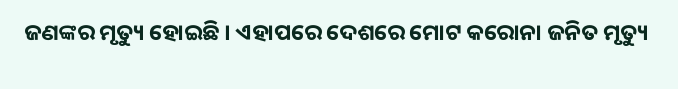ଜଣଙ୍କର ମୃତ୍ୟୁ ହୋଇଛି । ଏହାପରେ ଦେଶରେ ମୋଟ କରୋନା ଜନିତ ମୃତ୍ୟୁ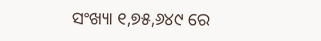ସଂଖ୍ୟା ୧,୭୫,୬୪୯ ରେ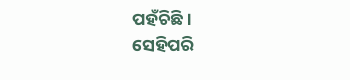ପହଁଚିଛି ।
ସେହିପରି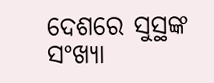ଦେଶରେ ସୁସ୍ଥଙ୍କ ସଂଖ୍ୟା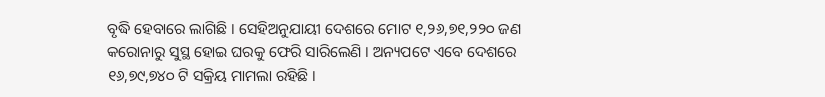ବୃଦ୍ଧି ହେବାରେ ଲାଗିଛି । ସେହିଅନୁଯାୟୀ ଦେଶରେ ମୋଟ ୧,୨୬,୭୧,୨୨୦ ଜଣ କରୋନାରୁ ସୁସ୍ଥ ହୋଇ ଘରକୁ ଫେରି ସାରିଲେଣି । ଅନ୍ୟପଟେ ଏବେ ଦେଶରେ ୧୬,୭୯,୭୪୦ ଟି ସକ୍ରିୟ ମାମଲା ରହିଛି ।